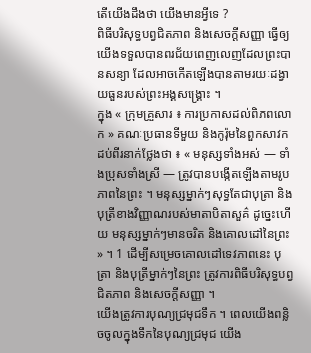តើយើងដឹងថា យើងមានអ្វីទេ ?
ពិធីបរិសុទ្ធបព្វជិតភាព និងសេចក្ដីសញ្ញា ធ្វើឲ្យយើងទទួលបានពរជ័យពេញលេញដែលព្រះបានសន្យា ដែលអាចកើតឡើងបានតាមរយៈដង្វាយធួនរបស់ព្រះអង្គសង្គ្រោះ ។
ក្នុង « ក្រុមគ្រួសារ ៖ ការប្រកាសដល់ពិភពលោក » គណៈប្រធានទីមួយ និងកូរ៉ុមនៃពួកសាវកដប់ពីរនាក់ថ្លែងថា ៖ « មនុស្សទាំងអស់ — ទាំងប្រុសទាំងស្រី — ត្រូវបានបង្កើតឡើងតាមរូបភាពនៃព្រះ ។ មនុស្សម្នាក់ៗសុទ្ធតែជាបុត្រា និងបុត្រីខាងវិញ្ញាណរបស់មាតាបិតាសួគ៌ ដូច្នេះហើយ មនុស្សម្នាក់ៗមានចរិត និងគោលដៅនៃព្រះ » ។ 1 ដើម្បីសម្រេចគោលដៅទេវភាពនេះ បុត្រា និងបុត្រីម្នាក់ៗនៃព្រះ ត្រូវការពិធីបរិសុទ្ធបព្វជិតភាព និងសេចក្ដីសញ្ញា ។
យើងត្រូវការបុណ្យជ្រមុជទឹក ។ ពេលយើងពន្លិចចូលក្នុងទឹកនៃបុណ្យជ្រមុជ យើង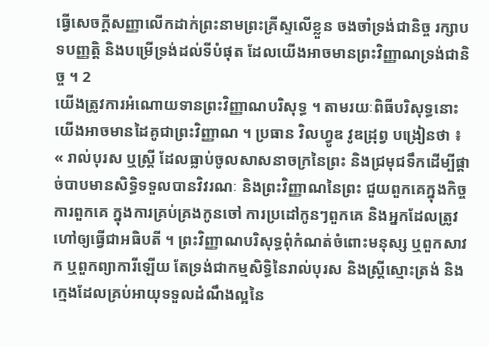ធ្វើសេចក្ដីសញ្ញាលើកដាក់ព្រះនាមព្រះគ្រីស្ទលើខ្លួន ចងចាំទ្រង់ជានិច្ច រក្សាបទបញ្ញត្តិ និងបម្រើទ្រង់ដល់ទីបំផុត ដែលយើងអាចមានព្រះវិញ្ញាណទ្រង់ជានិច្ច ។ 2
យើងត្រូវការអំណោយទានព្រះវិញ្ញាណបរិសុទ្ធ ។ តាមរយៈពិធីបរិសុទ្ធនោះ យើងអាចមានដៃគូជាព្រះវិញ្ញាណ ។ ប្រធាន វិលហ្វូឌ វូឌដ្រុព្វ បង្រៀនថា ៖ « រាល់បុរស ឬស្ត្រី ដែលធ្លាប់ចូលសាសនាចក្រនៃព្រះ និងជ្រមុជទឹកដើម្បីផ្ដាច់បាបមានសិទ្ធិទទួលបានវិវរណៈ និងព្រះវិញ្ញាណនៃព្រះ ជួយពួកគេក្នុងកិច្ចការពួកគេ ក្នុងការគ្រប់គ្រងកូនចៅ ការប្រដៅកូនៗពួកគេ និងអ្នកដែលត្រូវហៅឲ្យធ្វើជាអធិបតី ។ ព្រះវិញ្ញាណបរិសុទ្ធពុំកំណត់ចំពោះមនុស្ស ឬពួកសាវក ឬពួកព្យាការីឡើយ តែទ្រង់ជាកម្មសិទ្ធិនៃរាល់បុរស និងស្ត្រីស្មោះត្រង់ និងក្មេងដែលគ្រប់អាយុទទួលដំណឹងល្អនៃ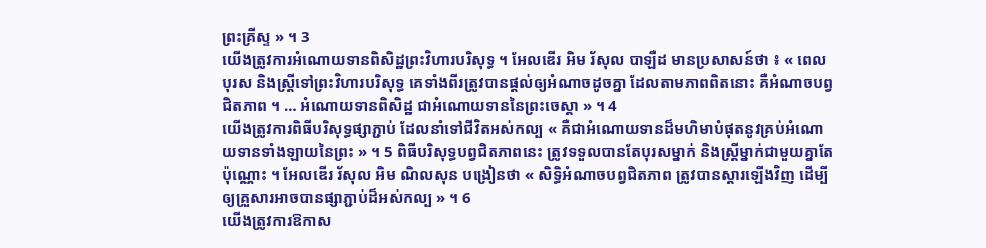ព្រះគ្រីស្ទ » ។ 3
យើងត្រូវការអំណោយទានពិសិដ្ឋព្រះវិហារបរិសុទ្ធ ។ អែលឌើរ អិម រ័សុល បាឡឺដ មានប្រសាសន៍ថា ៖ « ពេលបុរស និងស្ត្រីទៅព្រះវិហារបរិសុទ្ធ គេទាំងពីរត្រូវបានផ្ដល់ឲ្យអំណាចដូចគ្នា ដែលតាមភាពពិតនោះ គឺអំណាចបព្វជិតភាព ។ … អំណោយទានពិសិដ្ឋ ជាអំណោយទាននៃព្រះចេស្ដា » ។ 4
យើងត្រូវការពិធីបរិសុទ្ធផ្សាភ្ជាប់ ដែលនាំទៅជីវិតអស់កល្ប « គឺជាអំណោយទានដ៏មហិមាបំផុតនូវគ្រប់អំណោយទានទាំងឡាយនៃព្រះ » ។ 5 ពិធីបរិសុទ្ធបព្វជិតភាពនេះ ត្រូវទទួលបានតែបុរសម្នាក់ និងស្ត្រីម្នាក់ជាមួយគ្នាតែប៉ុណ្ណោះ ។ អែលឌើរ រ័សុល អិម ណិលសុន បង្រៀនថា « សិទ្ធិអំណាចបព្វជិតភាព ត្រូវបានស្ដារឡើងវិញ ដើម្បីឲ្យគ្រួសារអាចបានផ្សាភ្ជាប់ដ៏អស់កល្ប » ។ 6
យើងត្រូវការឱកាស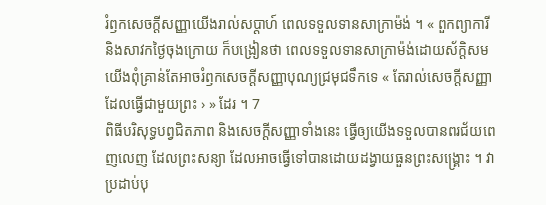រំឭកសេចក្ដីសញ្ញាយើងរាល់សប្ដាហ៍ ពេលទទួលទានសាក្រាម៉ង់ ។ « ពួកព្យាការី និងសាវកថ្ងៃចុងក្រោយ ក៏បង្រៀនថា ពេលទទួលទានសាក្រាម៉ង់ដោយស័ក្តិសម យើងពុំគ្រាន់តែអាចរំឭកសេចក្ដីសញ្ញាបុណ្យជ្រមុជទឹកទេ « តែរាល់សេចក្ដីសញ្ញា ដែលធ្វើជាមួយព្រះ › » ដែរ ។ 7
ពិធីបរិសុទ្ធបព្វជិតភាព និងសេចក្ដីសញ្ញាទាំងនេះ ធ្វើឲ្យយើងទទួលបានពរជ័យពេញលេញ ដែលព្រះសន្យា ដែលអាចធ្វើទៅបានដោយដង្វាយធួនព្រះសង្គ្រោះ ។ វាប្រដាប់បុ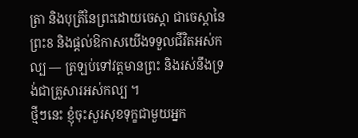ត្រា និងបុត្រីនៃព្រះដោយចេស្ដា ជាចេស្ដានៃព្រះ8 និងផ្ដល់ឱកាសយើងទទួលជីវិតអស់កល្ប — ត្រឡប់ទៅវត្តមានព្រះ និងរស់នឹងទ្រង់ជាគ្រួសារអស់កល្ប ។
ថ្មីៗនេះ ខ្ញុំចុះសួរសុខទុក្ខជាមួយអ្នក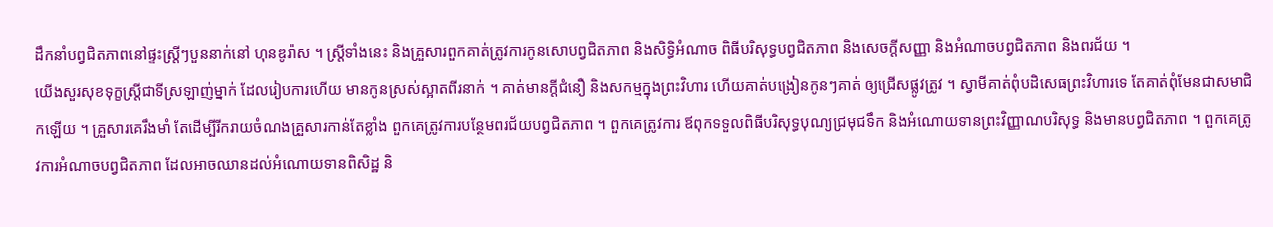ដឹកនាំបព្វជិតភាពនៅផ្ទះស្ត្រីៗបួននាក់នៅ ហុនឌូរ៉ាស ។ ស្ត្រីទាំងនេះ និងគ្រួសារពួកគាត់ត្រូវការកូនសោបព្វជិតភាព និងសិទ្ធិអំណាច ពិធីបរិសុទ្ធបព្វជិតភាព និងសេចក្ដីសញ្ញា និងអំណាចបព្វជិតភាព និងពរជ័យ ។
យើងសួរសុខទុក្ខស្ត្រីជាទីស្រឡាញ់ម្នាក់ ដែលរៀបការហើយ មានកូនស្រស់ស្អាតពីរនាក់ ។ គាត់មានក្ដីជំនឿ និងសកម្មក្នុងព្រះវិហារ ហើយគាត់បង្រៀនកូនៗគាត់ ឲ្យជ្រើសផ្លូវត្រូវ ។ ស្វាមីគាត់ពុំបដិសេធព្រះវិហារទេ តែគាត់ពុំមែនជាសមាជិកឡើយ ។ គ្រួសារគេរឹងមាំ តែដើម្បីរីករាយចំណងគ្រួសារកាន់តែខ្លាំង ពួកគេត្រូវការបន្ថែមពរជ័យបព្វជិតភាព ។ ពួកគេត្រូវការ ឪពុកទទួលពិធីបរិសុទ្ធបុណ្យជ្រមុជទឹក និងអំណោយទានព្រះវិញ្ញាណបរិសុទ្ធ និងមានបព្វជិតភាព ។ ពួកគេត្រូវការអំណាចបព្វជិតភាព ដែលអាចឈានដល់អំណោយទានពិសិដ្ឋ និ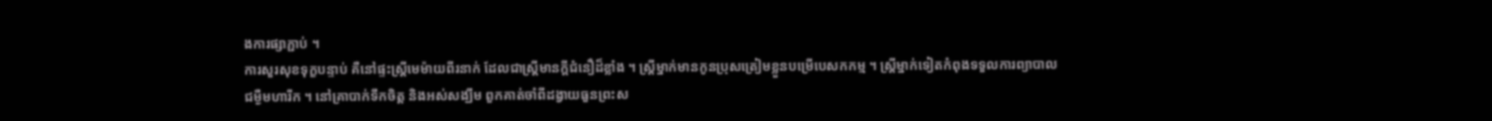ងការផ្សាភ្ជាប់ ។
ការសួរសុខទុក្ខបន្ទាប់ គឺនៅផ្ទះស្ត្រីមេម៉ាយពីរនាក់ ដែលជាស្ត្រីមានក្ដីជំនឿដ៏ខ្លាំង ។ ស្ត្រីម្នាក់មានកូនប្រុសត្រៀមខ្លួនបម្រើបេសកកម្ម ។ ស្ត្រីម្នាក់ទៀតកំពុងទទួលការព្យាបាលជម្ងឺមហារីក ។ នៅគ្រាបាក់ទឹកចិត្ត និងអស់សង្ឃឹម ពួកគាត់ចាំពីដង្វាយធួនព្រះស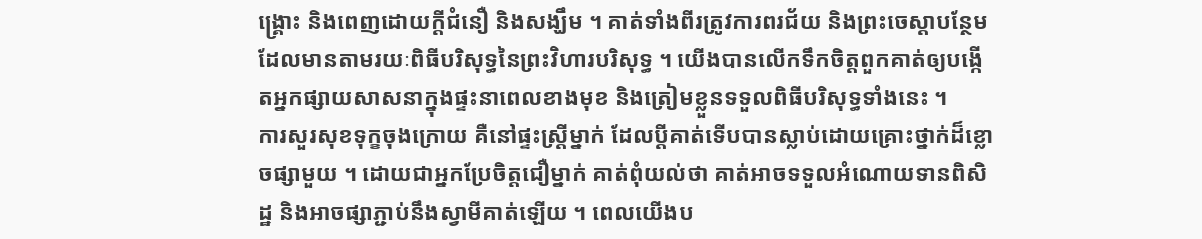ង្គ្រោះ និងពេញដោយក្ដីជំនឿ និងសង្ឃឹម ។ គាត់ទាំងពីរត្រូវការពរជ័យ និងព្រះចេស្ដាបន្ថែម ដែលមានតាមរយៈពិធីបរិសុទ្ធនៃព្រះវិហារបរិសុទ្ធ ។ យើងបានលើកទឹកចិត្តពួកគាត់ឲ្យបង្កើតអ្នកផ្សាយសាសនាក្នុងផ្ទះនាពេលខាងមុខ និងត្រៀមខ្លួនទទួលពិធីបរិសុទ្ធទាំងនេះ ។
ការសួរសុខទុក្ខចុងក្រោយ គឺនៅផ្ទះស្ត្រីម្នាក់ ដែលប្ដីគាត់ទើបបានស្លាប់ដោយគ្រោះថ្នាក់ដ៏ខ្លោចផ្សាមួយ ។ ដោយជាអ្នកប្រែចិត្តជឿម្នាក់ គាត់ពុំយល់ថា គាត់អាចទទួលអំណោយទានពិសិដ្ឋ និងអាចផ្សាភ្ជាប់នឹងស្វាមីគាត់ឡើយ ។ ពេលយើងប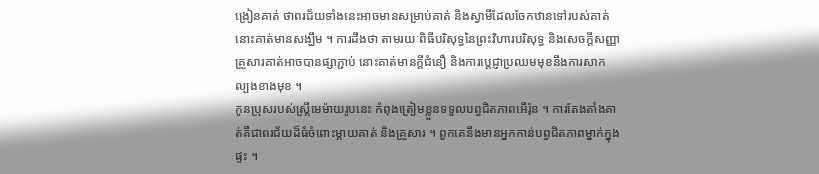ង្រៀនគាត់ ថាពរជ័យទាំងនេះអាចមានសម្រាប់គាត់ និងស្វាមីដែលចែកឋានទៅរបស់គាត់ នោះគាត់មានសង្ឃឹម ។ ការដឹងថា តាមរយៈពិធីបរិសុទ្ធនៃព្រះវិហារបរិសុទ្ធ និងសេចក្ដីសញ្ញា គ្រួសារគាត់អាចបានផ្សាភ្ជាប់ នោះគាត់មានក្ដីជំនឿ និងការប្ដេជ្ញាប្រឈមមុខនឹងការសាកល្បងខាងមុខ ។
កូនប្រុសរបស់ស្ត្រីមេម៉ាយរូបនេះ កំពុងត្រៀមខ្លួនទទួលបព្វជិតភាពអើរ៉ុន ។ ការតែងតាំងគាត់គឺជាពរជ័យដ៏ធំចំពោះម្ដាយគាត់ និងគ្រួសារ ។ ពួកគេនឹងមានអ្នកកាន់បព្វជិតភាពម្នាក់ក្នុងផ្ទះ ។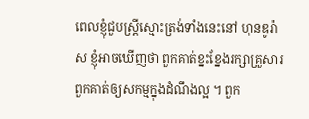ពេលខ្ញុំជួបស្ត្រីស្មោះត្រង់ទាំងនេះនៅ ហុនឌូរ៉ាស ខ្ញុំអាចឃើញថា ពួកគាត់ខ្នះខ្នែងរក្សាគ្រួសារពួកគាត់ឲ្យសកម្មក្នុងដំណឹងល្អ ។ ពួក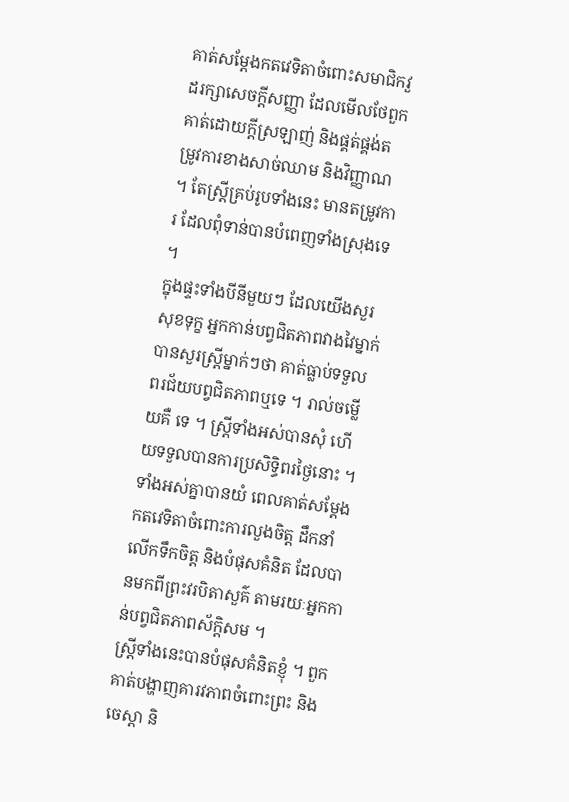គាត់សម្ដែងកតវេទិតាចំពោះសមាជិកវួដរក្សាសេចក្ដីសញ្ញា ដែលមើលថែពួកគាត់ដោយក្ដីស្រឡាញ់ និងផ្គត់ផ្គង់តម្រូវការខាងសាច់ឈាម និងវិញ្ញាណ ។ តែស្ត្រីគ្រប់រូបទាំងនេះ មានតម្រូវការ ដែលពុំទាន់បានបំពេញទាំងស្រុងទេ ។
ក្នុងផ្ទះទាំងបីនីមួយៗ ដែលយើងសួរសុខទុក្ខ អ្នកកាន់បព្វជិតភាពវាងវៃម្នាក់ បានសួរស្ត្រីម្នាក់ៗថា គាត់ធ្លាប់ទទួលពរជ័យបព្វជិតភាពឬទេ ។ រាល់ចម្លើយគឺ ទេ ។ ស្ត្រីទាំងអស់បានសុំ ហើយទទួលបានការប្រសិទ្ធិពរថ្ងៃនោះ ។ ទាំងអស់គ្នាបានយំ ពេលគាត់សម្ដែងកតវេទិតាចំពោះការលួងចិត្ត ដឹកនាំ លើកទឹកចិត្ត និងបំផុសគំនិត ដែលបានមកពីព្រះវរបិតាសួគ៌ តាមរយៈអ្នកកាន់បព្វជិតភាពស័ក្តិសម ។
ស្ត្រីទាំងនេះបានបំផុសគំនិតខ្ញុំ ។ ពួកគាត់បង្ហាញគារវភាពចំពោះព្រះ និងចេស្ដា និ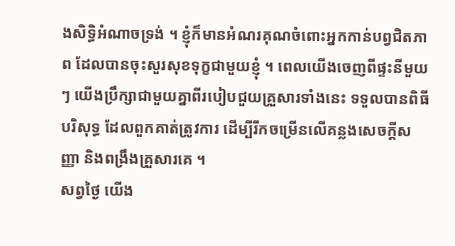ងសិទ្ធិអំណាចទ្រង់ ។ ខ្ញុំក៏មានអំណរគុណចំពោះអ្នកកាន់បព្វជិតភាព ដែលបានចុះសួរសុខទុក្ខជាមួយខ្ញុំ ។ ពេលយើងចេញពីផ្ទះនីមួយៗ យើងប្រឹក្សាជាមួយគ្នាពីរបៀបជួយគ្រួសារទាំងនេះ ទទួលបានពិធីបរិសុទ្ធ ដែលពួកគាត់ត្រូវការ ដើម្បីរីកចម្រើនលើគន្លងសេចក្ដីសញ្ញា និងពង្រឹងគ្រួសារគេ ។
សព្វថ្ងៃ យើង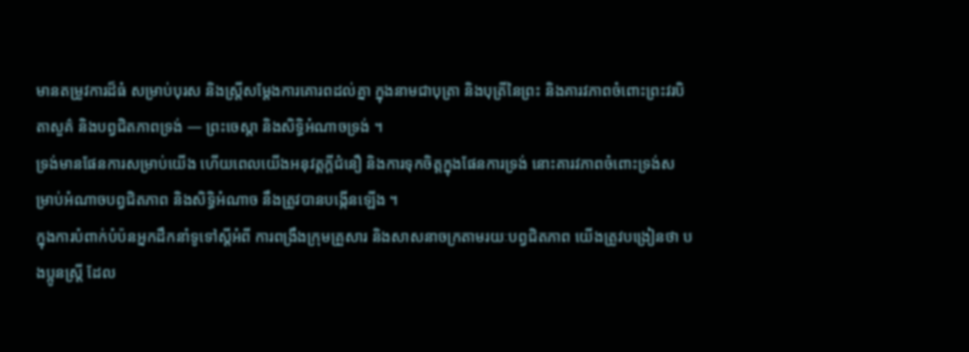មានតម្រូវការដ៏ធំ សម្រាប់បុរស និងស្ត្រីសម្ដែងការគោរពដល់គ្នា ក្នុងនាមជាបុត្រា និងបុត្រីនៃព្រះ និងគារវភាពចំពោះព្រះវរបិតាសួគ៌ និងបព្វជិតភាពទ្រង់ — ព្រះចេស្ដា និងសិទ្ធិអំណាចទ្រង់ ។
ទ្រង់មានផែនការសម្រាប់យើង ហើយពេលយើងអនុវត្តក្ដីជំនឿ និងការទុកចិត្តក្នុងផែនការទ្រង់ នោះគារវភាពចំពោះទ្រង់សម្រាប់អំណាចបព្វជិតភាព និងសិទ្ធិអំណាច នឹងត្រូវបានបង្កើនឡើង ។
ក្នុងការបំពាក់បំប៉នអ្នកដឹកនាំទូទៅស្ដីអំពី ការពង្រឹងក្រុមគ្រួសារ និងសាសនាចក្រតាមរយៈបព្វជិតភាព យើងត្រូវបង្រៀនថា បងប្អូនស្ត្រី ដែល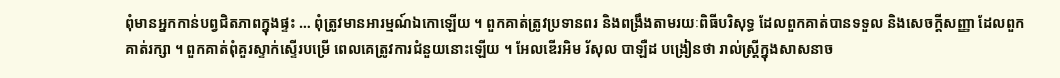ពុំមានអ្នកកាន់បព្វជិតភាពក្នុងផ្ទះ … ពុំត្រូវមានអារម្មណ៍ឯកោឡើយ ។ ពួកគាត់ត្រូវប្រទានពរ និងពង្រឹងតាមរយៈពិធីបរិសុទ្ធ ដែលពួកគាត់បានទទួល និងសេចក្ដីសញ្ញា ដែលពួកគាត់រក្សា ។ ពួកគាត់ពុំគួរស្ទាក់ស្ទើរបម្រើ ពេលគេត្រូវការជំនួយនោះឡើយ ។ អែលឌើរអិម រ័សុល បាឡឺដ បង្រៀនថា រាល់ស្ត្រីក្នុងសាសនាច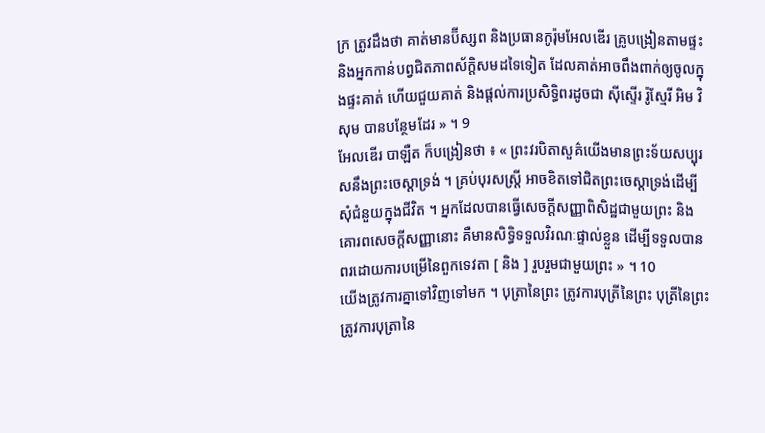ក្រ ត្រូវដឹងថា គាត់មានប៊ីស្សព និងប្រធានកូរ៉ុមអែលឌើរ គ្រូបង្រៀនតាមផ្ទះ និងអ្នកកាន់បព្វជិតភាពស័ក្តិសមដទៃទៀត ដែលគាត់អាចពឹងពាក់ឲ្យចូលក្នុងផ្ទះគាត់ ហើយជួយគាត់ និងផ្ដល់ការប្រសិទ្ធិពរដូចជា ស៊ីស្ទើរ រ៉ូស្មែរី អិម វិសុម បានបន្ថែមដែរ » ។ 9
អែលឌើរ បាឡឺត ក៏បង្រៀនថា ៖ « ព្រះវរបិតាសួគ៌យើងមានព្រះទ័យសប្បុរសនឹងព្រះចេស្ដាទ្រង់ ។ គ្រប់បុរសស្ត្រី អាចខិតទៅជិតព្រះចេស្ដាទ្រង់ដើម្បីសុំជំនួយក្នុងជីវិត ។ អ្នកដែលបានធ្វើសេចក្ដីសញ្ញាពិសិដ្ឋជាមួយព្រះ និងគោរពសេចក្ដីសញ្ញានោះ គឺមានសិទ្ធិទទួលវិរណៈផ្ទាល់ខ្លួន ដើម្បីទទួលបានពរដោយការបម្រើនៃពួកទេវតា [ និង ] រួបរួមជាមួយព្រះ » ។ 10
យើងត្រូវការគ្នាទៅវិញទៅមក ។ បុត្រានៃព្រះ ត្រូវការបុត្រីនៃព្រះ បុត្រីនៃព្រះត្រូវការបុត្រានៃ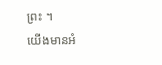ព្រះ ។
យើងមានអំ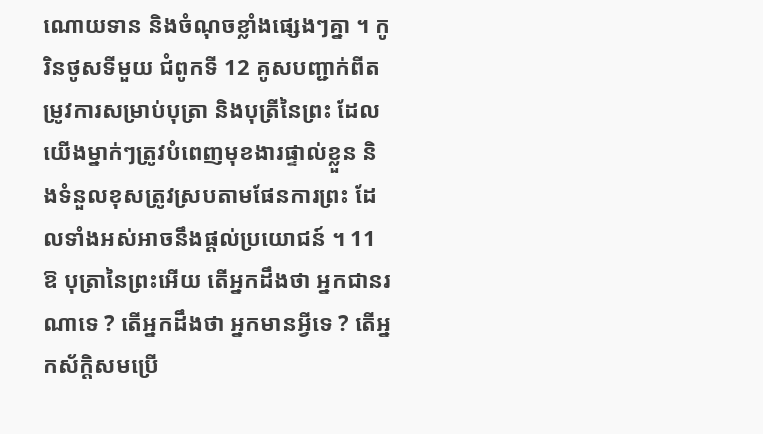ណោយទាន និងចំណុចខ្លាំងផ្សេងៗគ្នា ។ កូរិនថូសទីមួយ ជំពូកទី 12 គូសបញ្ជាក់ពីតម្រូវការសម្រាប់បុត្រា និងបុត្រីនៃព្រះ ដែលយើងម្នាក់ៗត្រូវបំពេញមុខងារផ្ទាល់ខ្លួន និងទំនួលខុសត្រូវស្របតាមផែនការព្រះ ដែលទាំងអស់អាចនឹងផ្ដល់ប្រយោជន៍ ។ 11
ឱ បុត្រានៃព្រះអើយ តើអ្នកដឹងថា អ្នកជានរណាទេ ? តើអ្នកដឹងថា អ្នកមានអ្វីទេ ? តើអ្នកស័ក្តិសមប្រើ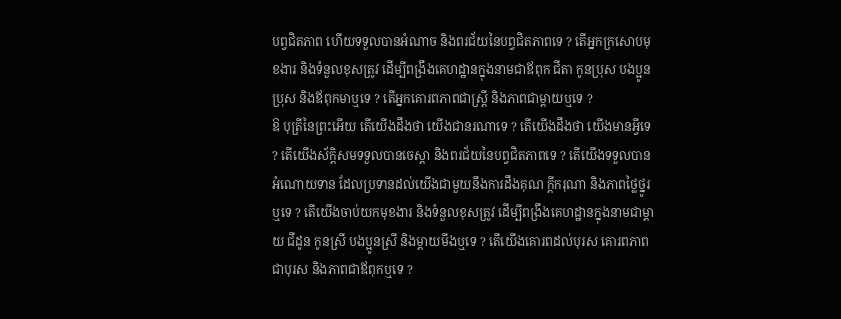បព្វជិតភាព ហើយទទួលបានអំណាច និងពរជ័យនៃបព្វជិតភាពទេ ? តើអ្នកក្រសោបមុខងារ និងទំនួលខុសត្រូវ ដើម្បីពង្រឹងគេហដ្ឋានក្នុងនាមជាឪពុក ជីតា កូនប្រុស បងប្អូនប្រុស និងឪពុកមាឬទេ ? តើអ្នកគោរពភាពជាស្ត្រី និងភាពជាម្ដាយឬទេ ?
ឱ បុត្រីនៃព្រះអើយ តើយើងដឹងថា យើងជានរណាទេ ? តើយើងដឹងថា យើងមានអ្វីទេ ? តើយើងស័ក្តិសមទទួលបានចេស្ដា និងពរជ័យនៃបព្វជិតភាពទេ ? តើយើងទទួលបានអំណោយទាន ដែលប្រទានដល់យើងជាមួយនឹងការដឹងគុណ ក្ដីករុណា និងភាពថ្លៃថ្នូរឬទេ ? តើយើងចាប់យកមុខងារ និងទំនួលខុសត្រូវ ដើម្បីពង្រឹងគេហដ្ឋានក្នុងនាមជាម្ដាយ ជីដូន កូនស្រី បងប្អូនស្រី និងម្ដាយមីងឬទេ ? តើយើងគោរពដល់បុរស គោរពភាពជាបុរស និងភាពជាឪពុកឬទេ ?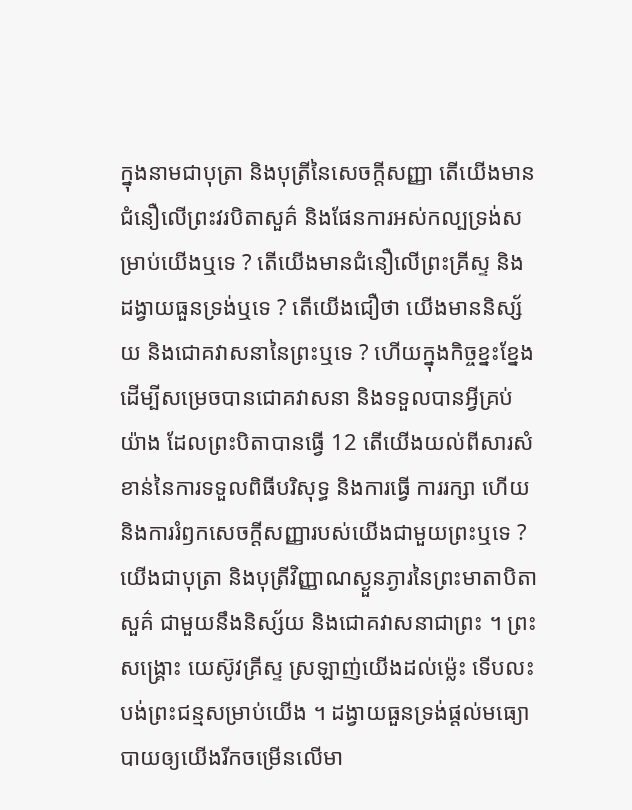ក្នុងនាមជាបុត្រា និងបុត្រីនៃសេចក្ដីសញ្ញា តើយើងមានជំនឿលើព្រះវរបិតាសួគ៌ និងផែនការអស់កល្បទ្រង់សម្រាប់យើងឬទេ ? តើយើងមានជំនឿលើព្រះគ្រីស្ទ និងដង្វាយធួនទ្រង់ឬទេ ? តើយើងជឿថា យើងមាននិស្ស័យ និងជោគវាសនានៃព្រះឬទេ ? ហើយក្នុងកិច្ចខ្នះខ្នែងដើម្បីសម្រេចបានជោគវាសនា និងទទួលបានអ្វីគ្រប់យ៉ាង ដែលព្រះបិតាបានធ្វើ 12 តើយើងយល់ពីសារសំខាន់នៃការទទួលពិធីបរិសុទ្ធ និងការធ្វើ ការរក្សា ហើយនិងការរំឭកសេចក្ដីសញ្ញារបស់យើងជាមួយព្រះឬទេ ?
យើងជាបុត្រា និងបុត្រីវិញ្ញាណស្ងួនភ្ងារនៃព្រះមាតាបិតាសួគ៌ ជាមួយនឹងនិស្ស័យ និងជោគវាសនាជាព្រះ ។ ព្រះសង្គ្រោះ យេស៊ូវគ្រីស្ទ ស្រឡាញ់យើងដល់ម្ល៉េះ ទើបលះបង់ព្រះជន្មសម្រាប់យើង ។ ដង្វាយធួនទ្រង់ផ្ដល់មធ្យោបាយឲ្យយើងរីកចម្រើនលើមា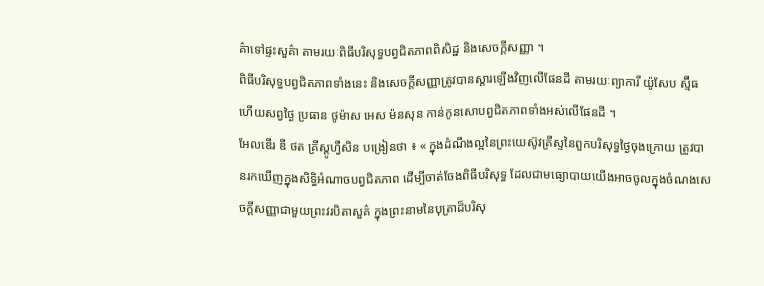គ៌ាទៅផ្ទះសួគ៌ា តាមរយៈពិធីបរិសុទ្ធបព្វជិតភាពពិសិដ្ឋ និងសេចក្ដីសញ្ញា ។
ពិធីបរិសុទ្ធបព្វជិតភាពទាំងនេះ និងសេចក្ដីសញ្ញាត្រូវបានស្ដារឡើងវិញលើផែនដី តាមរយៈព្យាការី យ៉ូសែប ស្ម៊ីធ ហើយសព្វថ្ងៃ ប្រធាន ថូម៉ាស អេស ម៉នសុន កាន់កូនសោបព្វជិតភាពទាំងអស់លើផែនដី ។
អែលឌើរ ឌី ថត គ្រីស្តូហ្វឺសិន បង្រៀនថា ៖ « ក្នុងដំណឹងល្អនៃព្រះយេស៊ូវគ្រីស្ទនៃពួកបរិសុទ្ធថ្ងៃចុងក្រោយ ត្រូវបានរកឃើញក្នុងសិទ្ធិអំណាចបព្វជិតភាព ដើម្បីចាត់ចែងពិធីបរិសុទ្ធ ដែលជាមធ្យោបាយយើងអាចចូលក្នុងចំណងសេចក្ដីសញ្ញាជាមួយព្រះវរបិតាសួគ៌ ក្នុងព្រះនាមនៃបុត្រាដ៏បរិសុ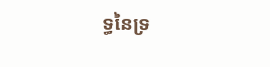ទ្ធនៃទ្រ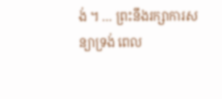ង់ ។ … ព្រះនឹងរក្សាការសន្យាទ្រង់ ពេល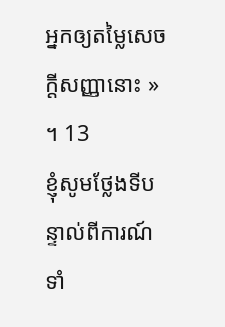អ្នកឲ្យតម្លៃសេចក្ដីសញ្ញានោះ » ។ 13
ខ្ញុំសូមថ្លែងទីបន្ទាល់ពីការណ៍ទាំ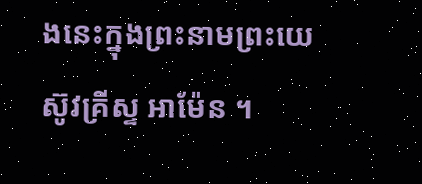ងនេះក្នុងព្រះនាមព្រះយេស៊ូវគ្រីស្ទ អាម៉ែន ។